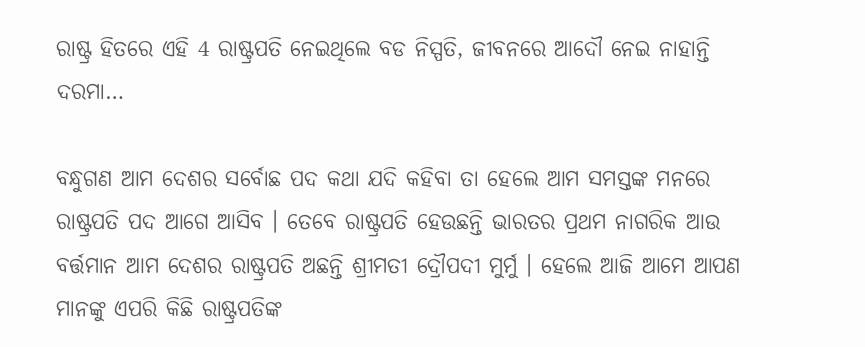ରାଷ୍ଟ୍ର ହିତରେ ଏହି 4 ରାଷ୍ଟ୍ରପତି ନେଇଥିଲେ ବଡ ନିସ୍ପତି, ଜୀବନରେ ଆଦୌ ନେଇ ନାହାନ୍ତି ଦରମା…

ବନ୍ଧୁଗଣ ଆମ ଦେଶର ସର୍ବୋଛ ପଦ କଥା ଯଦି କହିବା ତା ହେଲେ ଆମ ସମସ୍ତଙ୍କ ମନରେ ରାଷ୍ଟ୍ରପତି ପଦ ଆଗେ ଆସିବ । ତେବେ ରାଷ୍ଟ୍ରପତି ହେଉଛନ୍ତି ଭାରତର ପ୍ରଥମ ନାଗରିକ ଆଉ ବର୍ତ୍ତମାନ ଆମ ଦେଶର ରାଷ୍ଟ୍ରପତି ଅଛନ୍ତି ଶ୍ରୀମତୀ ଦ୍ରୌପଦୀ ମୁର୍ମୁ । ହେଲେ ଆଜି ଆମେ ଆପଣ ମାନଙ୍କୁ ଏପରି କିଛି ରାଷ୍ଟ୍ରପତିଙ୍କ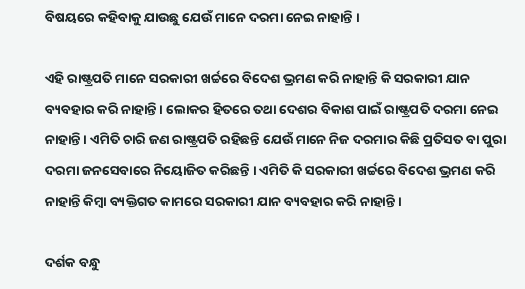ବିଷୟରେ କହିବାକୁ ଯାଉଛୁ ଯେଉଁ ମାନେ ଦରମା ନେଇ ନାହାନ୍ତି ।

ଏହି ରାଷ୍ଟ୍ରପତି ମାନେ ସରକାରୀ ଖର୍ଚ୍ଚରେ ବିଦେଶ ଭ୍ରମଣ କରି ନାହାନ୍ତି କି ସରକାରୀ ଯାନ ବ୍ୟବହାର କରି ନାହାନ୍ତି । ଲୋକର ହିତରେ ତଥା ଦେଶର ବିକାଶ ପାଇଁ ରାଷ୍ଟ୍ରପତି ଦରମା ନେଇ ନାହାନ୍ତି । ଏମିତି ଚାରି ଜଣ ରାଷ୍ଟ୍ରପତି ରହିଛନ୍ତି ଯେଉଁ ମାନେ ନିଜ ଦରମାର କିଛି ପ୍ରତିସତ ବା ପୁରା ଦରମା ଜନସେବାରେ ନିୟୋଜିତ କରିଛନ୍ତି । ଏମିତି କି ସରକାରୀ ଖର୍ଚ୍ଚରେ ବିଦେଶ ଭ୍ରମଣ କରି ନାହାନ୍ତି କିମ୍ବା ବ୍ୟକ୍ତିଗତ କାମରେ ସରକାରୀ ଯାନ ବ୍ୟବହାର କରି ନାହାନ୍ତି ।

ଦର୍ଶକ ବନ୍ଧୁ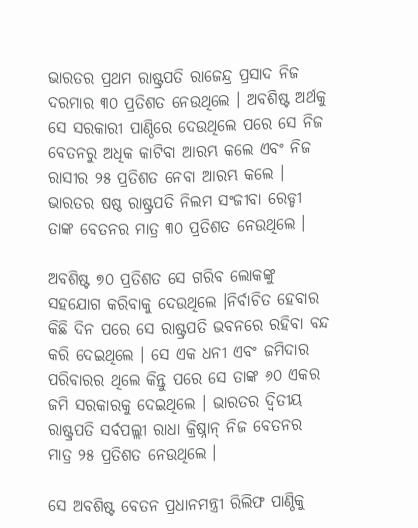ଭାରତର ପ୍ରଥମ ରାଷ୍ଟ୍ରପତି ରାଜେନ୍ଦ୍ର ପ୍ରସାଦ ନିଜ ଦରମାର ୩୦ ପ୍ରତିଶତ ନେଉଥିଲେ । ଅବଶିଷ୍ଟ ଅର୍ଥକୁ ସେ ସରକାରୀ ପାଣ୍ଠିରେ ଦେଉଥିଲେ ପରେ ସେ ନିଜ ବେତନରୁ ଅଧିକ କାଟିବା ଆରମ୍ଭ କଲେ ଏବଂ ନିଜ ରାସୀର ୨୫ ପ୍ରତିଶତ ନେବା ଆରମ୍ଭ କଲେ । ଭାରତର ଷଷ୍ଠ ରାଷ୍ଟ୍ରପତି ନିଲମ ସଂଜୀବା ରେଡ୍ଡୀ ତାଙ୍କ ବେତନର ମାତ୍ର ୩୦ ପ୍ରତିଶତ ନେଉଥିଲେ ।

ଅବଶିଷ୍ଟ ୭୦ ପ୍ରତିଶତ ସେ ଗରିବ ଲୋକଙ୍କୁ ସହଯୋଗ କରିବାକୁ ଦେଉଥିଲେ ।ନିର୍ବାଚିତ ହେବାର କିଛି ଦିନ ପରେ ସେ ରାଷ୍ଟ୍ରପତି ଭବନରେ ରହିବା ବନ୍ଦ କରି ଦେଇଥିଲେ । ସେ ଏକ ଧନୀ ଏବଂ ଜମିଦାର ପରିବାରର ଥିଲେ କିନ୍ତୁ ପରେ ସେ ତାଙ୍କ ୬୦ ଏକର ଜମି ସରକାରକୁ ଦେଇଥିଲେ । ଭାରତର ଦ୍ଵିତୀୟ ରାଷ୍ଟ୍ରପତି ସର୍ବପଲ୍ଲୀ ରାଧା କ୍ରିଷ୍ନାନ୍ ନିଜ ବେତନର ମାତ୍ର ୨୫ ପ୍ରତିଶତ ନେଉଥିଲେ ।

ସେ ଅବଶିଷ୍ଟ ବେତନ ପ୍ରଧାନମନ୍ତ୍ରୀ ରିଲିଫ ପାଣ୍ଠିକୁ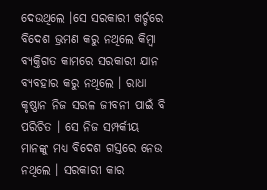ଦେଉଥିଲେ ।ସେ ସରକାରୀ ଖର୍ଚ୍ଚରେ ବିଦେଶ ଭ୍ରମଣ କରୁ ନଥିଲେ କିମ୍ବା ବ୍ୟକ୍ତିଗତ କାମରେ ସରକାରୀ ଯାନ ବ୍ୟବହାର କରୁ ନଥିଲେ । ରାଧା କୃଷ୍ଣାନ ନିଜ ସରଳ ଜୀବନୀ ପାଇଁ ବି ପରିଚିତ । ସେ ନିଜ ସମ୍ପର୍କୀୟ ମାନଙ୍କୁ ମଧ୍ୟ ବିଦେଶ ଗସ୍ତରେ ନେଉ ନଥିଲେ । ସରକାରୀ କାର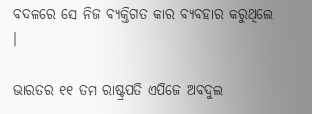ବଦଳରେ ସେ ନିଜ ବ୍ୟକ୍ତିଗତ କାର ବ୍ୟବହାର କରୁଥିଲେ ।

ଭାରତର ୧୧ ତମ ରାଷ୍ଟ୍ରପତି ଏପିଜେ ଅବଦୁଲ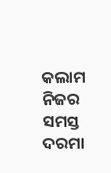କଲାମ ନିଜର ସମସ୍ତ ଦରମା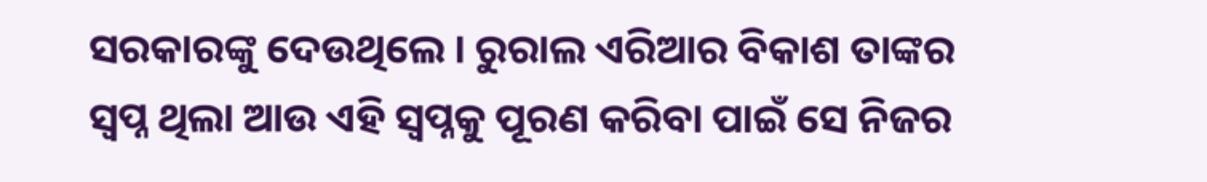ସରକାରଙ୍କୁ ଦେଉଥିଲେ । ରୁରାଲ ଏରିଆର ବିକାଶ ତାଙ୍କର ସ୍ଵପ୍ନ ଥିଲା ଆଉ ଏହି ସ୍ଵପ୍ନକୁ ପୂରଣ କରିବା ପାଇଁ ସେ ନିଜର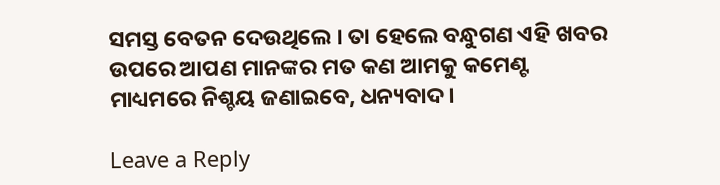ସମସ୍ତ ବେତନ ଦେଉଥିଲେ । ତା ହେଲେ ବନ୍ଧୁଗଣ ଏହି ଖବର ଉପରେ ଆପଣ ମାନଙ୍କର ମତ କଣ ଆମକୁ କମେଣ୍ଟ ମାଧ୍ୟମରେ ନିଶ୍ଚୟ ଜଣାଇବେ, ଧନ୍ୟବାଦ ।

Leave a Reply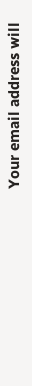Your email address will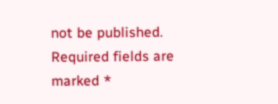not be published. Required fields are marked *